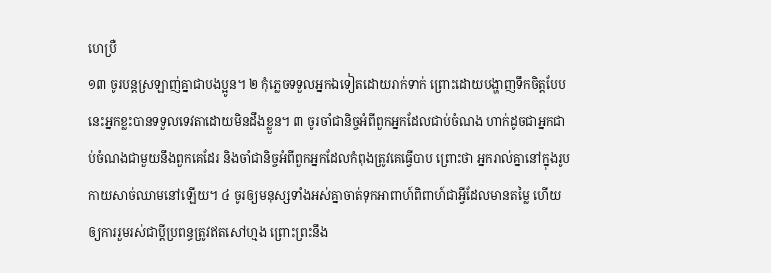ហេប្រឺ
១៣ ចូរបន្តស្រឡាញ់គ្នាជាបងប្អូន។ ២ កុំភ្លេចទទួលអ្នកឯទៀតដោយរាក់ទាក់ ព្រោះដោយបង្ហាញទឹកចិត្តបែបនេះអ្នកខ្លះបានទទួលទេវតាដោយមិនដឹងខ្លួន។ ៣ ចូរចាំជានិច្ចអំពីពួកអ្នកដែលជាប់ចំណង ហាក់ដូចជាអ្នកជាប់ចំណងជាមួយនឹងពួកគេដែរ និងចាំជានិច្ចអំពីពួកអ្នកដែលកំពុងត្រូវគេធ្វើបាប ព្រោះថា អ្នករាល់គ្នានៅក្នុងរូបកាយសាច់ឈាមនៅឡើយ។ ៤ ចូរឲ្យមនុស្សទាំងអស់គ្នាចាត់ទុកអាពាហ៍ពិពាហ៍ជាអ្វីដែលមានតម្លៃ ហើយឲ្យការរួមរស់ជាប្ដីប្រពន្ធត្រូវឥតសៅហ្មង ព្រោះព្រះនឹង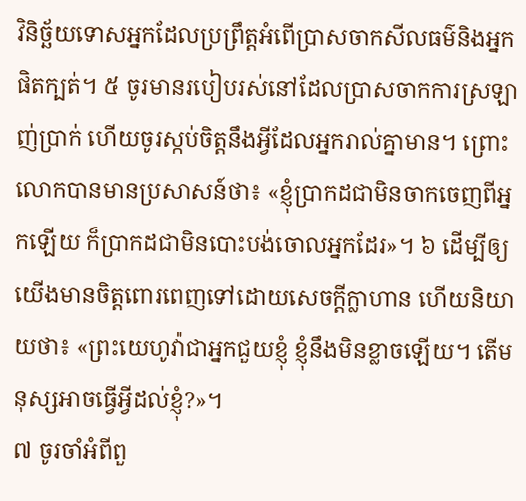វិនិច្ឆ័យទោសអ្នកដែលប្រព្រឹត្តអំពើប្រាសចាកសីលធម៌និងអ្នកផិតក្បត់។ ៥ ចូរមានរបៀបរស់នៅដែលប្រាសចាកការស្រឡាញ់ប្រាក់ ហើយចូរស្កប់ចិត្តនឹងអ្វីដែលអ្នករាល់គ្នាមាន។ ព្រោះលោកបានមានប្រសាសន៍ថា៖ «ខ្ញុំប្រាកដជាមិនចាកចេញពីអ្នកឡើយ ក៏ប្រាកដជាមិនបោះបង់ចោលអ្នកដែរ»។ ៦ ដើម្បីឲ្យយើងមានចិត្តពោរពេញទៅដោយសេចក្ដីក្លាហាន ហើយនិយាយថា៖ «ព្រះយេហូវ៉ាជាអ្នកជួយខ្ញុំ ខ្ញុំនឹងមិនខ្លាចឡើយ។ តើមនុស្សអាចធ្វើអ្វីដល់ខ្ញុំ?»។
៧ ចូរចាំអំពីពួ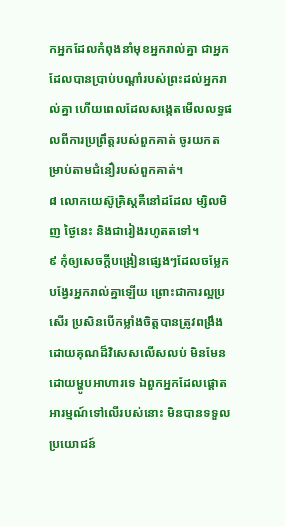កអ្នកដែលកំពុងនាំមុខអ្នករាល់គ្នា ជាអ្នកដែលបានប្រាប់បណ្ដាំរបស់ព្រះដល់អ្នករាល់គ្នា ហើយពេលដែលសង្កេតមើលលទ្ធផលពីការប្រព្រឹត្តរបស់ពួកគាត់ ចូរយកតម្រាប់តាមជំនឿរបស់ពួកគាត់។
៨ លោកយេស៊ូគ្រិស្តគឺនៅដដែល ម្សិលមិញ ថ្ងៃនេះ និងជារៀងរហូតតទៅ។
៩ កុំឲ្យសេចក្ដីបង្រៀនផ្សេងៗដែលចម្លែកបង្វែរអ្នករាល់គ្នាឡើយ ព្រោះជាការល្អប្រសើរ ប្រសិនបើកម្លាំងចិត្តបានត្រូវពង្រឹងដោយគុណដ៏វិសេសលើសលប់ មិនមែនដោយម្ហូបអាហារទេ ឯពួកអ្នកដែលផ្ដោតអារម្មណ៍ទៅលើរបស់នោះ មិនបានទទួលប្រយោជន៍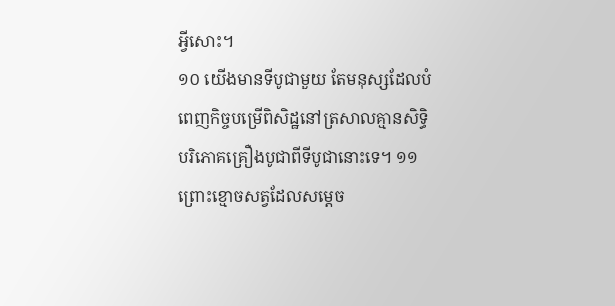អ្វីសោះ។
១០ យើងមានទីបូជាមួយ តែមនុស្សដែលបំពេញកិច្ចបម្រើពិសិដ្ឋនៅត្រសាលគ្មានសិទ្ធិបរិភោគគ្រឿងបូជាពីទីបូជានោះទេ។ ១១ ព្រោះខ្មោចសត្វដែលសម្ដេច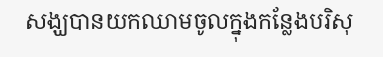សង្ឃបានយកឈាមចូលក្នុងកន្លែងបរិសុ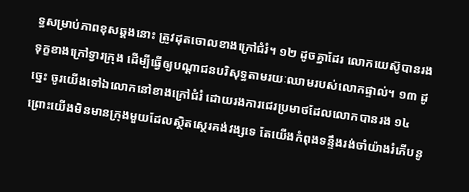ទ្ធសម្រាប់ភាពខុសឆ្គងនោះ ត្រូវដុតចោលខាងក្រៅជំរំ។ ១២ ដូចគ្នាដែរ លោកយេស៊ូបានរងទុក្ខខាងក្រៅទ្វារក្រុង ដើម្បីធ្វើឲ្យបណ្ដាជនបរិសុទ្ធតាមរយៈឈាមរបស់លោកផ្ទាល់។ ១៣ ដូច្នេះ ចូរយើងទៅឯលោកនៅខាងក្រៅជំរំ ដោយរងការជេរប្រមាថដែលលោកបានរង ១៤ ព្រោះយើងមិនមានក្រុងមួយដែលស្ថិតស្ថេរគង់វង្សទេ តែយើងកំពុងទន្ទឹងរង់ចាំយ៉ាងរំភើបនូ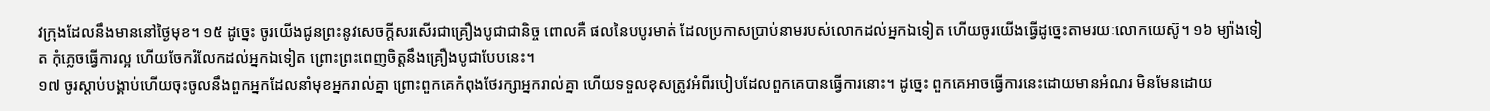វក្រុងដែលនឹងមាននៅថ្ងៃមុខ។ ១៥ ដូច្នេះ ចូរយើងជូនព្រះនូវសេចក្ដីសរសើរជាគ្រឿងបូជាជានិច្ច ពោលគឺ ផលនៃបបូរមាត់ ដែលប្រកាសប្រាប់នាមរបស់លោកដល់អ្នកឯទៀត ហើយចូរយើងធ្វើដូច្នេះតាមរយៈលោកយេស៊ូ។ ១៦ ម្យ៉ាងទៀត កុំភ្លេចធ្វើការល្អ ហើយចែករំលែកដល់អ្នកឯទៀត ព្រោះព្រះពេញចិត្តនឹងគ្រឿងបូជាបែបនេះ។
១៧ ចូរស្ដាប់បង្គាប់ហើយចុះចូលនឹងពួកអ្នកដែលនាំមុខអ្នករាល់គ្នា ព្រោះពួកគេកំពុងថែរក្សាអ្នករាល់គ្នា ហើយទទួលខុសត្រូវអំពីរបៀបដែលពួកគេបានធ្វើការនោះ។ ដូច្នេះ ពួកគេអាចធ្វើការនេះដោយមានអំណរ មិនមែនដោយ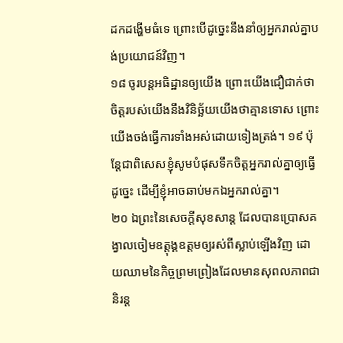ដកដង្ហើមធំទេ ព្រោះបើដូច្នេះនឹងនាំឲ្យអ្នករាល់គ្នាបង់ប្រយោជន៍វិញ។
១៨ ចូរបន្តអធិដ្ឋានឲ្យយើង ព្រោះយើងជឿជាក់ថាចិត្តរបស់យើងនឹងវិនិច្ឆ័យយើងថាគ្មានទោស ព្រោះយើងចង់ធ្វើការទាំងអស់ដោយទៀងត្រង់។ ១៩ ប៉ុន្តែជាពិសេសខ្ញុំសូមបំផុសទឹកចិត្តអ្នករាល់គ្នាឲ្យធ្វើដូច្នេះ ដើម្បីខ្ញុំអាចឆាប់មកឯអ្នករាល់គ្នា។
២០ ឯព្រះនៃសេចក្ដីសុខសាន្ត ដែលបានប្រោសគង្វាលចៀមឧត្តុង្គឧត្តមឲ្យរស់ពីស្លាប់ឡើងវិញ ដោយឈាមនៃកិច្ចព្រមព្រៀងដែលមានសុពលភាពជានិរន្ត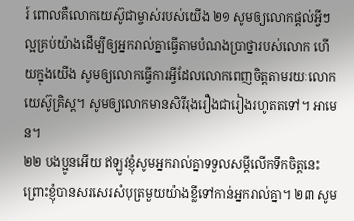រ៍ ពោលគឺលោកយេស៊ូជាម្ចាស់របស់យើង ២១ សូមឲ្យលោកផ្ដល់អ្វីៗល្អគ្រប់យ៉ាងដើម្បីឲ្យអ្នករាល់គ្នាធ្វើតាមបំណងប្រាថ្នារបស់លោក ហើយក្នុងយើង សូមឲ្យលោកធ្វើការអ្វីដែលលោកពេញចិត្តតាមរយៈលោកយេស៊ូគ្រិស្ត។ សូមឲ្យលោកមានសិរីរុងរឿងជារៀងរហូតតទៅ។ អាមេន។
២២ បងប្អូនអើយ ឥឡូវខ្ញុំសូមអ្នករាល់គ្នាទទួលសម្ដីលើកទឹកចិត្តនេះ ព្រោះខ្ញុំបានសរសេរសំបុត្រមួយយ៉ាងខ្លីទៅកាន់អ្នករាល់គ្នា។ ២៣ សូម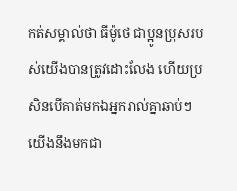កត់សម្គាល់ថា ធីម៉ូថេ ជាប្អូនប្រុសរបស់យើងបានត្រូវដោះលែង ហើយប្រសិនបើគាត់មកឯអ្នករាល់គ្នាឆាប់ៗ យើងនឹងមកជា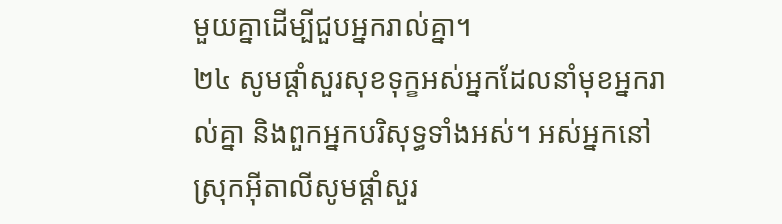មួយគ្នាដើម្បីជួបអ្នករាល់គ្នា។
២៤ សូមផ្ដាំសួរសុខទុក្ខអស់អ្នកដែលនាំមុខអ្នករាល់គ្នា និងពួកអ្នកបរិសុទ្ធទាំងអស់។ អស់អ្នកនៅស្រុកអ៊ីតាលីសូមផ្ដាំសួរ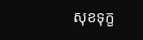សុខទុក្ខ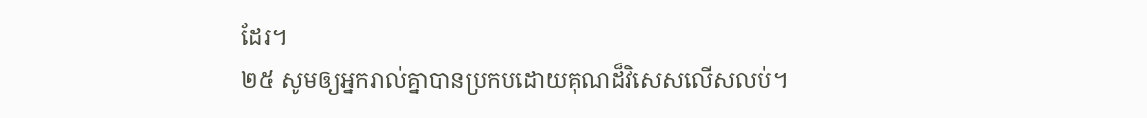ដែរ។
២៥ សូមឲ្យអ្នករាល់គ្នាបានប្រកបដោយគុណដ៏វិសេសលើសលប់។